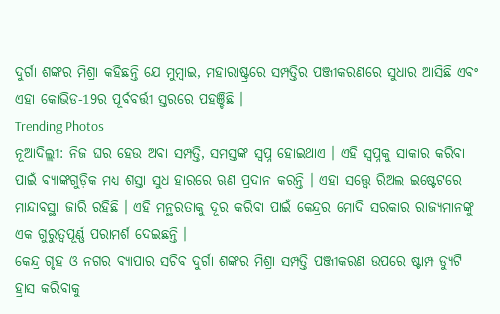ଦୁର୍ଗା ଶଙ୍କର ମିଶ୍ରା କହିଛନ୍ତି ଯେ ମୁମ୍ୱାଇ, ମହାରାଷ୍ଟ୍ରରେ ସମ୍ପତ୍ତିର ପଞ୍ଜୀକରଣରେ ସୁଧାର ଆସିଛି ଏବଂ ଏହା କୋଭିଡ-19ର ପୂର୍ବବର୍ତ୍ତୀ ସ୍ତରରେ ପହଞ୍ଚିଛି ।
Trending Photos
ନୂଆଦିଲ୍ଲୀ: ନିଜ ଘର ହେଉ ଅବା ସମ୍ପତ୍ତି, ସମସ୍ତଙ୍କ ସ୍ୱପ୍ନ ହୋଇଥାଏ । ଏହି ସ୍ୱପ୍ନକୁ ସାକାର କରିବା ପାଇଁ ବ୍ୟାଙ୍କଗୁଡ଼ିକ ମଧ୍ୟ ଶସ୍ତା ସୁଧ ହାରରେ ଋଣ ପ୍ରଦାନ କରନ୍ତି । ଏହା ସତ୍ତ୍ୱେ ରିଅଲ ଇଷ୍ଟେଟରେ ମାନ୍ଦାବସ୍ଥା ଜାରି ରହିଛି । ଏହି ମନ୍ଥରତାକୁ ଦୂର କରିବା ପାଇଁ କେନ୍ଦ୍ରର ମୋଦି ସରକାର ରାଜ୍ୟମାନଙ୍କୁ ଏକ ଗୁରୁତ୍ୱପୂର୍ଣ୍ଣ ପରାମର୍ଶ ଦେଇଛନ୍ତି ।
କେନ୍ଦ୍ର ଗୃହ ଓ ନଗର ବ୍ୟାପାର ସଚିବ ଦୁର୍ଗା ଶଙ୍କର ମିଶ୍ରା ସମ୍ପତ୍ତି ପଞ୍ଜୀକରଣ ଉପରେ ଷ୍ଟାମ୍ପ ଡ୍ୟୁଟି ହ୍ରାସ କରିବାକୁ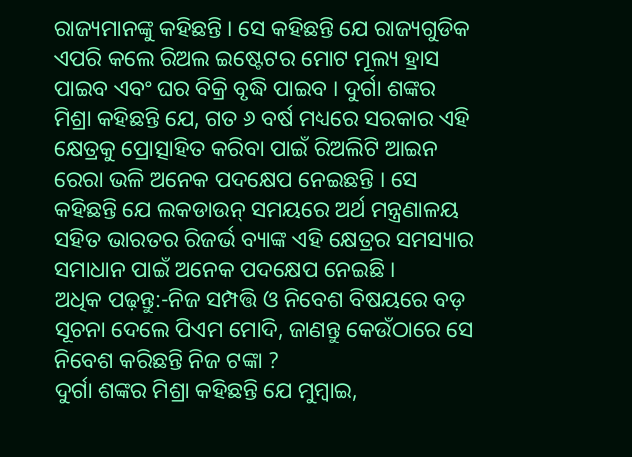ରାଜ୍ୟମାନଙ୍କୁ କହିଛନ୍ତି । ସେ କହିଛନ୍ତି ଯେ ରାଜ୍ୟଗୁଡିକ ଏପରି କଲେ ରିଅଲ ଇଷ୍ଟେଟର ମୋଟ ମୂଲ୍ୟ ହ୍ରାସ ପାଇବ ଏବଂ ଘର ବିକ୍ରି ବୃଦ୍ଧି ପାଇବ । ଦୁର୍ଗା ଶଙ୍କର ମିଶ୍ରା କହିଛନ୍ତି ଯେ, ଗତ ୬ ବର୍ଷ ମଧ୍ୟରେ ସରକାର ଏହି କ୍ଷେତ୍ରକୁ ପ୍ରୋତ୍ସାହିତ କରିବା ପାଇଁ ରିଅଲିଟି ଆଇନ ରେରା ଭଳି ଅନେକ ପଦକ୍ଷେପ ନେଇଛନ୍ତି । ସେ କହିଛନ୍ତି ଯେ ଲକଡାଉନ୍ ସମୟରେ ଅର୍ଥ ମନ୍ତ୍ରଣାଳୟ ସହିତ ଭାରତର ରିଜର୍ଭ ବ୍ୟାଙ୍କ ଏହି କ୍ଷେତ୍ରର ସମସ୍ୟାର ସମାଧାନ ପାଇଁ ଅନେକ ପଦକ୍ଷେପ ନେଇଛି ।
ଅଧିକ ପଢ଼ନ୍ତୁ:-ନିଜ ସମ୍ପତ୍ତି ଓ ନିବେଶ ବିଷୟରେ ବଡ଼ ସୂଚନା ଦେଲେ ପିଏମ ମୋଦି, ଜାଣନ୍ତୁ କେଉଁଠାରେ ସେ ନିବେଶ କରିଛନ୍ତି ନିଜ ଟଙ୍କା ?
ଦୁର୍ଗା ଶଙ୍କର ମିଶ୍ରା କହିଛନ୍ତି ଯେ ମୁମ୍ୱାଇ,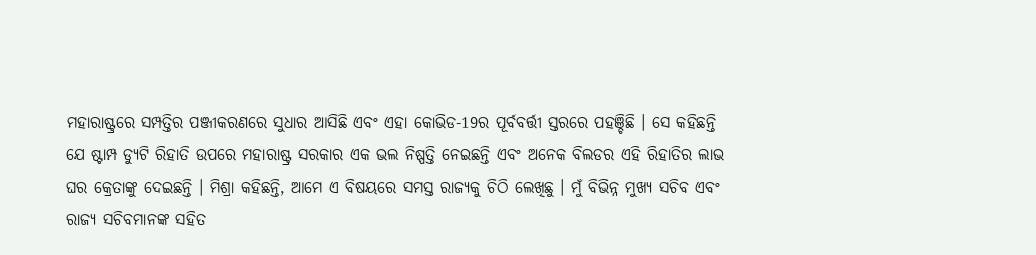ମହାରାଷ୍ଟ୍ରରେ ସମ୍ପତ୍ତିର ପଞ୍ଜୀକରଣରେ ସୁଧାର ଆସିଛି ଏବଂ ଏହା କୋଭିଡ-19ର ପୂର୍ବବର୍ତ୍ତୀ ସ୍ତରରେ ପହଞ୍ଚିଛି । ସେ କହିଛନ୍ତି ଯେ ଷ୍ଟାମ୍ପ ଡ୍ୟୁଟି ରିହାତି ଉପରେ ମହାରାଷ୍ଟ୍ର ସରକାର ଏକ ଭଲ ନିଷ୍ପତ୍ତି ନେଇଛନ୍ତି ଏବଂ ଅନେକ ବିଲଡର ଏହି ରିହାତିର ଲାଭ ଘର କ୍ରେତାଙ୍କୁ ଦେଇଛନ୍ତି । ମିଶ୍ରା କହିଛନ୍ତି, ଆମେ ଏ ବିଷୟରେ ସମସ୍ତ ରାଜ୍ୟକୁ ଚିଠି ଲେଖିଛୁ । ମୁଁ ବିଭିନ୍ନ ମୁଖ୍ୟ ସଚିବ ଏବଂ ରାଜ୍ୟ ସଚିବମାନଙ୍କ ସହିତ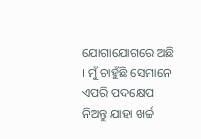ଯୋଗାଯୋଗରେ ଅଛି । ମୁଁ ଚାହୁଁଛି ସେମାନେ ଏପରି ପଦକ୍ଷେପ ନିଅନ୍ତୁ ଯାହା ଖର୍ଚ୍ଚ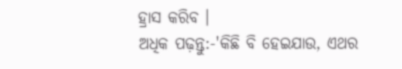ହ୍ରାସ କରିବ ।
ଅଧିକ ପଢ଼ନ୍ତୁ:-'କିଛି ବି ହେଇଯାଉ, ଏଥର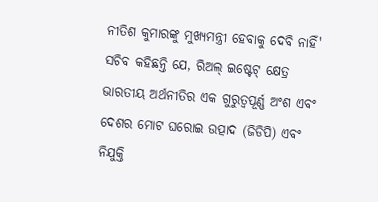ନୀତିଶ କୁମାରଙ୍କୁ ମୁଖ୍ୟମନ୍ତ୍ରୀ ହେବାକୁ ଦେବି ନାହିଁ'
ସଚିବ କହିଛନ୍ତି ଯେ, ରିଅଲ୍ ଇଷ୍ଟେଟ୍ କ୍ଷେତ୍ର ଭାରତୀୟ ଅର୍ଥନୀତିର ଏକ ଗୁରୁତ୍ୱପୂର୍ଣ୍ଣ ଅଂଶ ଏବଂ ଦେଶର ମୋଟ ଘରୋଇ ଉତ୍ପାଦ (ଜିଡିପି) ଏବଂ ନିଯୁକ୍ତି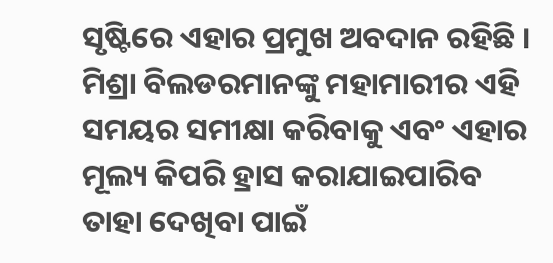ସୃଷ୍ଟିରେ ଏହାର ପ୍ରମୁଖ ଅବଦାନ ରହିଛି । ମିଶ୍ରା ବିଲଡରମାନଙ୍କୁ ମହାମାରୀର ଏହି ସମୟର ସମୀକ୍ଷା କରିବାକୁ ଏବଂ ଏହାର ମୂଲ୍ୟ କିପରି ହ୍ରାସ କରାଯାଇପାରିବ ତାହା ଦେଖିବା ପାଇଁ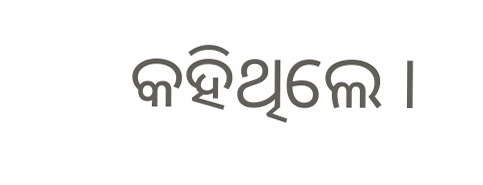କହିଥିଲେ ।